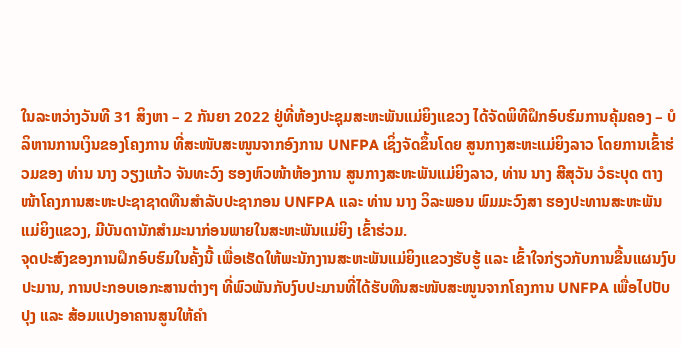ໃນລະຫວ່າງວັນທີ 31 ສິງຫາ – 2 ກັນຍາ 2022 ຢູ່ທີ່ຫ້ອງປະຊຸມສະຫະພັນແມ່ຍິງແຂວງ ໄດ້ຈັດພິທີຝຶກອົບຮົມການຄຸ້ມຄອງ – ບໍລິຫານການເງິນຂອງໂຄງການ ທີ່ສະໜັບສະໜູນຈາກອົງການ UNFPA ເຊິ່ງຈັດຂຶ້ນໂດຍ ສູນກາງສະຫະແມ່ຍິງລາວ ໂດຍການເຂົ້າຮ່ວມຂອງ ທ່ານ ນາງ ວຽງແກ້ວ ຈັນທະວົງ ຮອງຫົວໜ້າຫ້ອງການ ສູນກາງສະຫະພັນແມ່ຍິງລາວ, ທ່ານ ນາງ ສີສຸວັນ ວໍຣະບຸດ ຕາງໜ້າໂຄງການສະຫະປະຊາຊາດທືນສຳລັບປະຊາກອນ UNFPA ແລະ ທ່ານ ນາງ ວິລະພອນ ພົມມະວົງສາ ຮອງປະທານສະຫະພັນແມ່ຍິງແຂວງ, ມີບັນດານັກສຳມະນາກ່ອນພາຍໃນສະຫະພັນແມ່ຍິງ ເຂົ້າຮ່ວມ.
ຈຸດປະສົງຂອງການຝຶກອົບຮົມໃນຄັ້ງນີ້ ເພື່ອເຮັດໃຫ້ພະນັກງານສະຫະພັນແມ່ຍິງແຂວງຮັບຮູ້ ແລະ ເຂົ້າໃຈກ່ຽວກັບການຂື້ນແຜນງົບປະມານ, ການປະກອບເອກະສານຕ່າງໆ ທີ່ພົວພັນກັບງົບປະມານທີ່ໄດ້ຮັບທືນສະໜັບສະໜູນຈາກໂຄງການ UNFPA ເພື່ອໄປປັບປຸງ ແລະ ສ້ອມແປງອາຄານສູນໃຫ້ຄຳ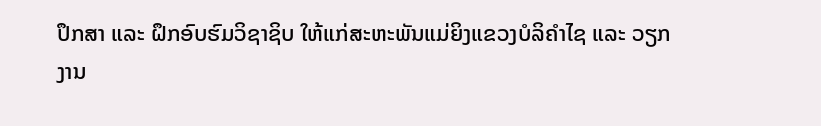ປຶກສາ ແລະ ຝຶກອົບຮົມວິຊາຊິບ ໃຫ້ແກ່ສະຫະພັນແມ່ຍິງແຂວງບໍລິຄຳໄຊ ແລະ ວຽກງານ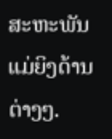ສະຫະພັນແມ່ຍິງດ້ານຕ່າງໆ.